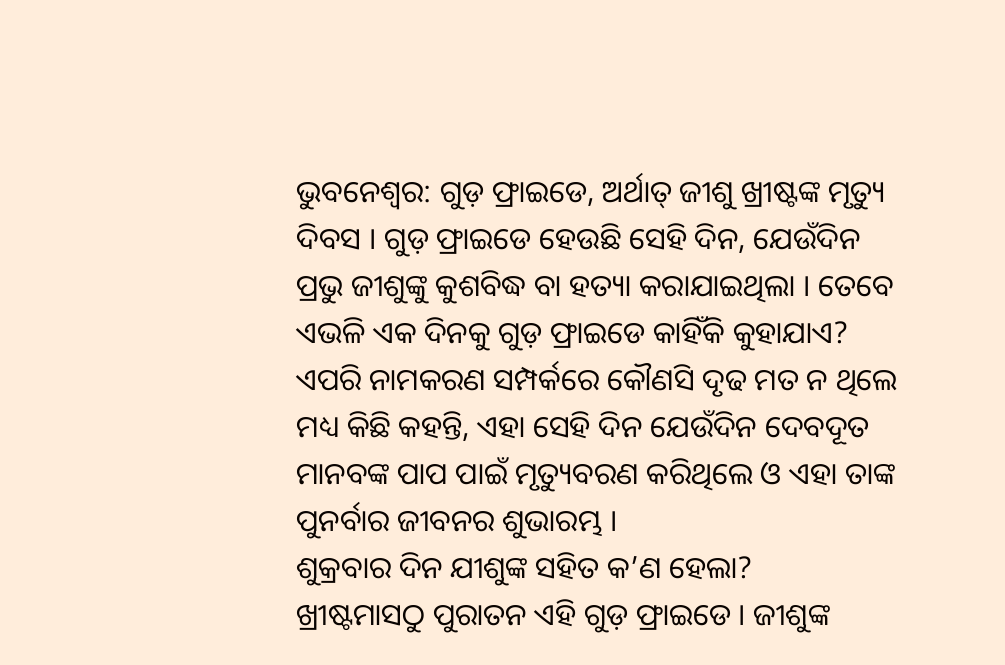ଭୁବନେଶ୍ୱର: ଗୁଡ଼ ଫ୍ରାଇଡେ, ଅର୍ଥାତ୍ ଜୀଶୁ ଖ୍ରୀଷ୍ଟଙ୍କ ମୃତ୍ୟୁ ଦିବସ । ଗୁଡ଼ ଫ୍ରାଇଡେ ହେଉଛି ସେହି ଦିନ, ଯେଉଁଦିନ ପ୍ରଭୁ ଜୀଶୁଙ୍କୁ କୁଶବିଦ୍ଧ ବା ହତ୍ୟା କରାଯାଇଥିଲା । ତେବେ ଏଭଳି ଏକ ଦିନକୁ ଗୁଡ଼ ଫ୍ରାଇଡେ କାହିଁକି କୁହାଯାଏ?
ଏପରି ନାମକରଣ ସମ୍ପର୍କରେ କୌଣସି ଦୃଢ ମତ ନ ଥିଲେ ମଧ୍ୟ କିଛି କହନ୍ତି, ଏହା ସେହି ଦିନ ଯେଉଁଦିନ ଦେବଦୂତ ମାନବଙ୍କ ପାପ ପାଇଁ ମୃତ୍ୟୁବରଣ କରିଥିଲେ ଓ ଏହା ତାଙ୍କ ପୁନର୍ବାର ଜୀବନର ଶୁଭାରମ୍ଭ ।
ଶୁକ୍ରବାର ଦିନ ଯୀଶୁଙ୍କ ସହିତ କ’ଣ ହେଲା?
ଖ୍ରୀଷ୍ଟମାସଠୁ ପୁରାତନ ଏହି ଗୁଡ଼ ଫ୍ରାଇଡେ । ଜୀଶୁଙ୍କ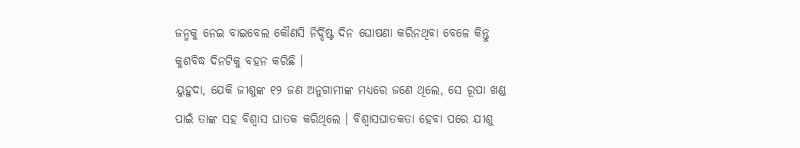ଜନ୍ମକୁ ନେଇ ବାଇବେଲ କୌଣସି ନିର୍ଦ୍ଦିଷ୍ଟ ଦିନ ଘୋଷଣା କରିନଥିବା ବେଳେ କିନ୍ତୁ କୁଶବିଦ୍ଧ ଦିନଟିକୁ ବହନ କରିଛି ।
ୟୁହୁଦା, ଯେକି ଜୀଶୁଙ୍କ ୧୨ ଜଣ ଅନୁଗାମୀଙ୍କ ମଧ୍ୟରେ ଜଣେ ଥିଲେ, ସେ ରୂପା ଖଣ୍ଡ ପାଇଁ ତାଙ୍କ ସହ ବିଶ୍ୱାସ ଘାତକ କରିଥିଲେ । ବିଶ୍ୱାସଘାତକତା ହେବା ପରେ ଯୀଶୁ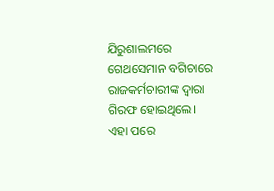ଯିରୁଶାଲମରେ ଗେଥସେମାନ ବଗିଚାରେ ରାଜକର୍ମଚାରୀଙ୍କ ଦ୍ୱାରା ଗିରଫ ହୋଇଥିଲେ।
ଏହା ପରେ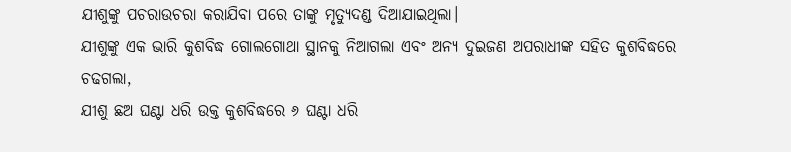ଯୀଶୁଙ୍କୁ ପଚରାଉଚରା କରାଯିବା ପରେ ତାଙ୍କୁ ମୃତ୍ୟୁଦଣ୍ଡ ଦିଆଯାଇଥିଲା।
ଯୀଶୁଙ୍କୁ ଏକ ଭାରି କୁଶବିଦ୍ଧ ଗୋଲଗୋଥା ସ୍ଥାନକୁ ନିଆଗଲା ଏବଂ ଅନ୍ୟ ଦୁଇଜଣ ଅପରାଧୀଙ୍କ ସହିତ କୁଶବିଦ୍ଧରେ ଚଢଗଲା,
ଯୀଶୁ ଛଅ ଘଣ୍ଟା ଧରି ଉକ୍ତ କୁଶବିଦ୍ଧରେ ୬ ଘଣ୍ଟା ଧରି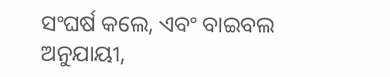ସଂଘର୍ଷ କଲେ, ଏବଂ ବାଇବଲ ଅନୁଯାୟୀ,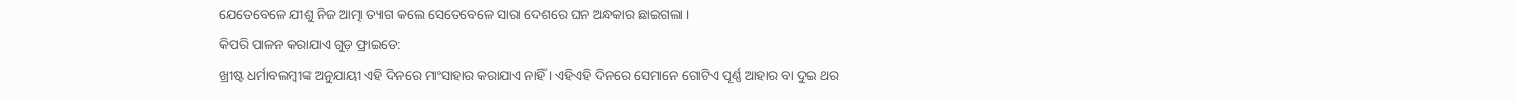ଯେତେବେଳେ ଯୀଶୁ ନିଜ ଆତ୍ମା ତ୍ୟାଗ କଲେ ସେତେବେଳେ ସାରା ଦେଶରେ ଘନ ଅନ୍ଧକାର ଛାଇଗଲା ।
କିପରି ପାଳନ କରାଯାଏ ଗୁଡ଼ ଫ୍ରାଇଡେ:
ଖ୍ରୀଷ୍ଟ ଧର୍ମାବଲମ୍ବୀଙ୍କ ଅନୁଯାୟୀ ଏହି ଦିନରେ ମାଂସାହାର କରାଯାଏ ନାହିଁ । ଏହିଏହି ଦିନରେ ସେମାନେ ଗୋଟିଏ ପୂର୍ଣ୍ଣ ଆହାର ବା ଦୁଇ ଥର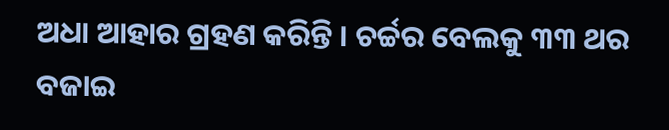ଅଧା ଆହାର ଗ୍ରହଣ କରିନ୍ତି । ଚର୍ଚ୍ଚର ବେଲକୁ ୩୩ ଥର ବଜାଇ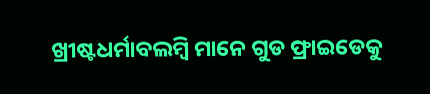ଖ୍ରୀଷ୍ଟଧର୍ମାବଲମ୍ବି ମାନେ ଗୁଡ ଫ୍ରାଇଡେକୁ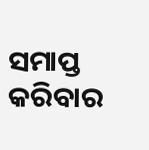ସମାପ୍ତ କରିବାର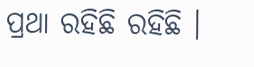ପ୍ରଥା ରହିଛି ରହିଛି ।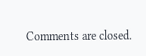Comments are closed.